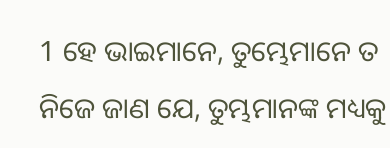1 ହେ ଭାଇମାନେ, ତୁମ୍ଭେମାନେ ତ ନିଜେ ଜାଣ ଯେ, ତୁମ୍ଭମାନଙ୍କ ମଧ୍ୟକୁ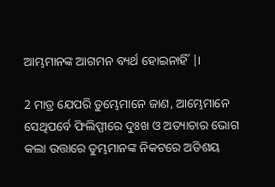ଆମ୍ଭମାନଙ୍କ ଆଗମନ ବ୍ୟର୍ଥ ହୋଇନାହିଁ |।

2 ମାତ୍ର ଯେପରି ତୁମ୍ଭେମାନେ ଜାଣ, ଆମ୍ଭେମାନେ ସେଥିପର୍ବେ ଫିଲିପ୍ପୀରେ ଦୁଃଖ ଓ ଅତ୍ୟାଚାର ଭୋଗ କଲା ଉତ୍ତାରେ ତୁମ୍ଭମାନଙ୍କ ନିକଟରେ ଅତିଶୟ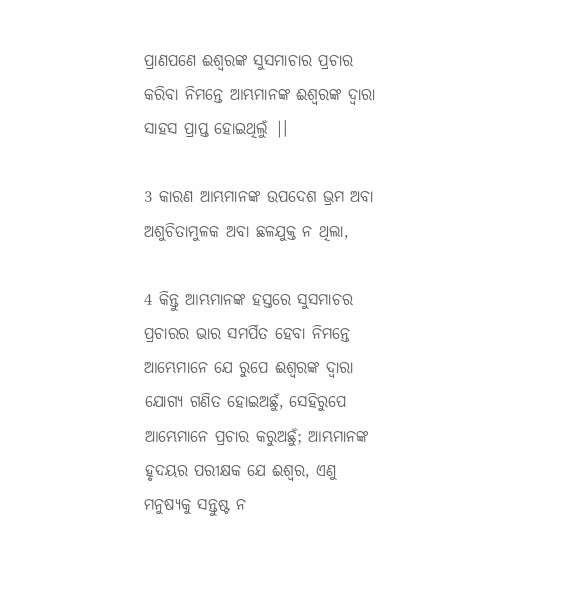ପ୍ରାଣପଣେ ଈଶ୍ୱରଙ୍କ ସୁସମାଚାର ପ୍ରଚାର କରିବା ନିମନ୍ତେ ଆମ୍ଭମାନଙ୍କ ଈଶ୍ୱରଙ୍କ ଦ୍ୱାରା ସାହସ ପ୍ରାପ୍ତ ହୋଇଥିଲୁଁ |।

3 କାରଣ ଆମ୍ଭମାନଙ୍କ ଉପଦେଶ ଭ୍ରମ ଅବା ଅଶୁଚିତାମୁଳକ ଅବା ଛଳଯୁକ୍ତ ନ ଥିଲା,

4 କିନ୍ତୁ ଆମ୍ଭମାନଙ୍କ ହସ୍ତରେ ସୁସମାଚର ପ୍ରଚାରର ଭାର ସମର୍ପିତ ହେବା ନିମନ୍ତେ ଆମ୍ଭେମାନେ ଯେ ରୁପେ ଈଶ୍ୱରଙ୍କ ଦ୍ୱାରା ଯୋଗ୍ୟ ଗଣିତ ହୋଇଅଛୁଁ, ସେହିରୁପେ ଆମ୍ଭେମାନେ ପ୍ରଚାର କରୁଅଛୁଁ; ଆମ୍ଭମାନଙ୍କ ହୃଦୟର ପରୀକ୍ଷକ ଯେ ଈଶ୍ୱର, ଏଣୁ ମନୁଷ୍ୟକୁ ସନ୍ତୁଷ୍ଟ ନ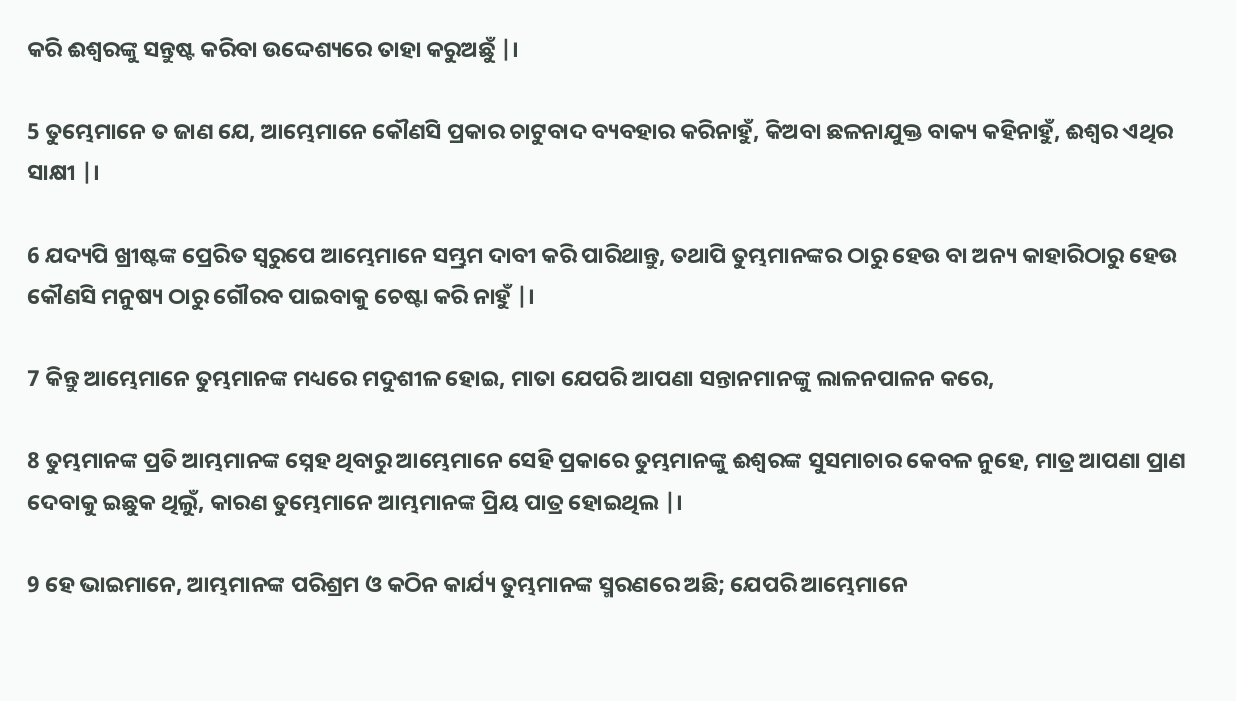କରି ଈଶ୍ୱରଙ୍କୁ ସନ୍ତୁଷ୍ଟ କରିବା ଉଦ୍ଦେଶ୍ୟରେ ତାହା କରୁଅଛୁଁ |।

5 ତୁମ୍ଭେମାନେ ତ ଜାଣ ଯେ, ଆମ୍ଭେମାନେ କୌଣସି ପ୍ରକାର ଚାଟୁବାଦ ବ୍ୟବହାର କରିନାହୁଁ, କିଅବା ଛଳନାଯୁକ୍ତ ବାକ୍ୟ କହିନାହୁଁ, ଈଶ୍ୱର ଏଥିର ସାକ୍ଷୀ |।

6 ଯଦ୍ୟପି ଖ୍ରୀଷ୍ଟଙ୍କ ପ୍ରେରିତ ସ୍ୱରୁପେ ଆମ୍ଭେମାନେ ସମ୍ଭ୍ରମ ଦାବୀ କରି ପାରିଥାନ୍ତୁ, ତଥାପି ତୁମ୍ଭମାନଙ୍କର ଠାରୁ ହେଉ ବା ଅନ୍ୟ କାହାରିଠାରୁ ହେଉ କୌଣସି ମନୁଷ୍ୟ ଠାରୁ ଗୌରବ ପାଇବାକୁ ଚେଷ୍ଟା କରି ନାହୁଁ |।

7 କିନ୍ତୁ ଆମ୍ଭେମାନେ ତୁମ୍ଭମାନଙ୍କ ମଧ୍ୟରେ ମଦୁଶୀଳ ହୋଇ, ମାତା ଯେପରି ଆପଣା ସନ୍ତାନମାନଙ୍କୁ ଲାଳନପାଳନ କରେ,

8 ତୁମ୍ଭମାନଙ୍କ ପ୍ରତି ଆମ୍ଭମାନଙ୍କ ସ୍ନେହ ଥିବାରୁ ଆମ୍ଭେମାନେ ସେହି ପ୍ରକାରେ ତୁମ୍ଭମାନଙ୍କୁ ଈଶ୍ୱରଙ୍କ ସୁସମାଚାର କେବଳ ନୁହେ, ମାତ୍ର ଆପଣା ପ୍ରାଣ ଦେବାକୁ ଇଛୁକ ଥିଲୁଁ, କାରଣ ତୁମ୍ଭେମାନେ ଆମ୍ଭମାନଙ୍କ ପ୍ରିୟ ପାତ୍ର ହୋଇଥିଲ |।

9 ହେ ଭାଇମାନେ, ଆମ୍ଭମାନଙ୍କ ପରିଶ୍ରମ ଓ କଠିନ କାର୍ଯ୍ୟ ତୁମ୍ଭମାନଙ୍କ ସ୍ମରଣରେ ଅଛି; ଯେପରି ଆମ୍ଭେମାନେ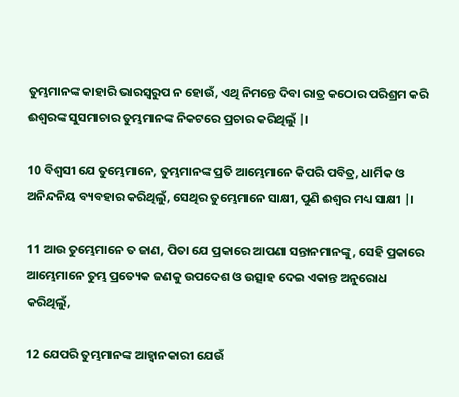ତୁମ୍ଭମାନଙ୍କ କାହାରି ଭାରସ୍ୱରୁପ ନ ହୋଉଁ, ଏଥି ନିମନ୍ତେ ଦିବା ରାତ୍ର କଠୋର ପରିଶ୍ରମ କରି ଈଶ୍ୱରଙ୍କ ସୁସମାଚାର ତୁମ୍ଭମାନଙ୍କ ନିକଟରେ ପ୍ରଚାର କରିଥିଲୁଁ |।

10 ବିଶ୍ୱସୀ ଯେ ତୁମ୍ଭେମାନେ, ତୁମ୍ଭମାନଙ୍କ ପ୍ରତି ଆମ୍ଭେମାନେ କିପରି ପବିତ୍ର, ଧାର୍ମିକ ଓ ଅନିନ୍ଦନିୟ ବ୍ୟବହାର କରିଥିଲୁଁ, ସେଥିର ତୁମ୍ଭେମାନେ ସାକ୍ଷୀ, ପୁଣି ଈଶ୍ୱର ମଧ୍ୟ ସାକ୍ଷୀ |।

11 ଆଉ ତୁମ୍ଭେମାନେ ତ ଜାଣ, ପିତା ଯେ ପ୍ରକାରେ ଆପଣା ସନ୍ତାନମାନଙ୍କୁ, ସେହି ପ୍ରକାରେ ଆମ୍ଭେମାନେ ତୁମ୍ଭ ପ୍ରତ୍ୟେକ ଜଣକୁ ଉପଦେଶ ଓ ଉତ୍ସାହ ଦେଇ ଏକାନ୍ତ ଅନୁରୋଧ କରିଥିଲୁଁ,

12 ଯେପରି ତୁମ୍ଭମାନଙ୍କ ଆହ୍ୱାନକାରୀ ଯେଉଁ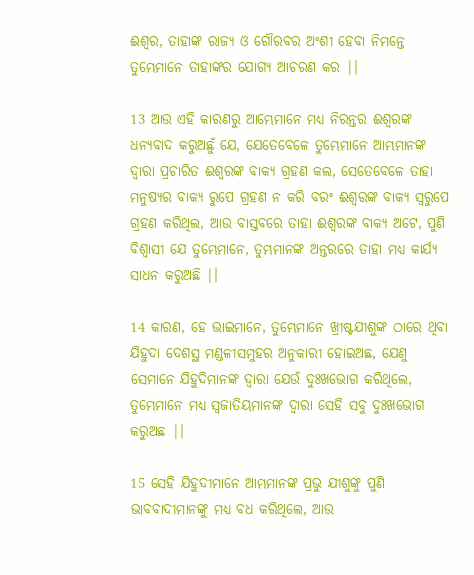ଈଶ୍ୱର, ତାହାଙ୍କ ରାଜ୍ୟ ଓ ଗୌରବର ଅଂଶୀ ହେବା ନିମନ୍ତେ ତୁମ୍ଭେମାନେ ତାହାଙ୍କର ଯୋଗ୍ୟ ଆଚରଣ କର |।

13 ଆଉ ଏହି କାରଣରୁ ଆମ୍ଭେମାନେ ମଧ୍ୟ ନିରନ୍ତର ଈଶ୍ୱରଙ୍କ ଧନ୍ୟବାଦ କରୁଅଛୁଁ ଯେ, ଯେତେବେଳେ ତୁମ୍ଭେମାନେ ଆମ୍ଭମାନଙ୍କ ଦ୍ୱାରା ପ୍ରଚାରିତ ଈଶ୍ୱରଙ୍କ ବାକ୍ୟ ଗ୍ରହଣ କଲ, ସେତେବେଳେ ତାହା ମନୁଷ୍ୟର ବାକ୍ୟ ରୁପେ ଗ୍ରହଣ ନ କରି ବରଂ ଈଶ୍ୱରଙ୍କ ବାକ୍ୟ ସ୍ୱରୁପେ ଗ୍ରହଣ କରିଥିଲ, ଆଉ ବାସ୍ତବରେ ତାହା ଈଶ୍ୱରଙ୍କ ବାକ୍ୟ ଅଟେ, ପୁଣି ବିଶ୍ୱାସୀ ଯେ ତୁମ୍ଭେମାନେ, ତୁମ୍ଭମାନଙ୍କ ଅନ୍ତରରେ ତାହା ମଧ୍ୟ କାର୍ଯ୍ୟ ସାଧନ କରୁଅଛି |।

14 କାରଣ, ହେ ଭାଇମାନେ, ତୁମ୍ଭେମାନେ ଖ୍ରୀଷ୍ଟଯୀଶୁଙ୍କ ଠାରେ ଥିବା ଯିହୁଦା ଦେଶସ୍ଥ ମଣ୍ଡଳୀସମୁହର ଅନୁକାରୀ ହୋଇଅଛ, ଯେଣୁ ସେମାନେ ଯିହୁଦିମାନଙ୍କ ଦ୍ୱାରା ଯେଉଁ ଦୁଃଖଭୋଗ କରିଥିଲେ, ତୁମ୍ଭେମାନେ ମଧ୍ୟ ସ୍ୱଜାତିୟମାନଙ୍କ ଦ୍ୱାରା ସେହି ସବୁ ଦୁଃଖଭୋଗ କରୁଅଛ |।

15 ସେହି ଯିହୁଦୀମାନେ ଆମ୍ଭମାନଙ୍କ ପ୍ରଭୁ ଯୀଶୁଙ୍କୁ ପୁଣି ଭାବବାଦୀମାନଙ୍କୁ ମଧ୍ୟ ବଧ କରିଥିଲେ, ଆଉ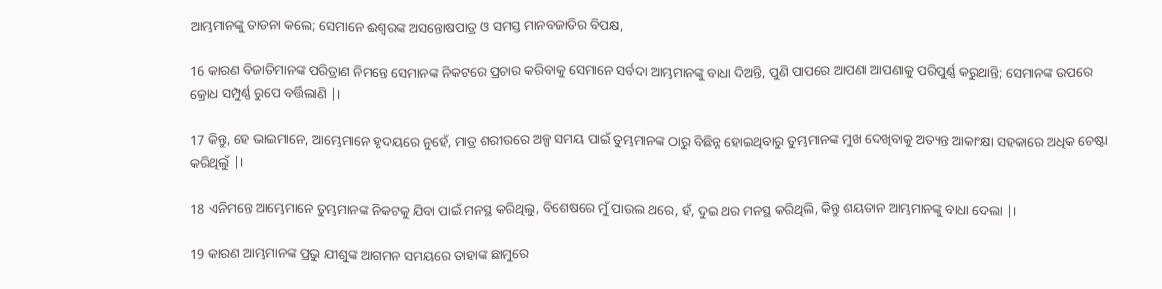ଆମ୍ଭମାନଙ୍କୁ ତାଡନା କଲେ; ସେମାନେ ଈଶ୍ୱରଙ୍କ ଅସନ୍ତୋଷପାତ୍ର ଓ ସମସ୍ତ ମାନବଜାତିର ବିପକ୍ଷ,

16 କାରଣ ବିଜାତିମାନଙ୍କ ପରିତ୍ରାଣ ନିମନ୍ତେ ସେମାନଙ୍କ ନିକଟରେ ପ୍ରଚାର କରିବାକୁ ସେମାନେ ସର୍ବଦା ଆମ୍ଭମାନଙ୍କୁ ବାଧା ଦିଅନ୍ତି, ପୁଣି ପାପରେ ଆପଣା ଆପଣାକୁ ପରିପୁର୍ଣ୍ଣ କରୁଥାନ୍ତି; ସେମାନଙ୍କ ଉପରେ କ୍ରୋଧ ସମ୍ପୁର୍ଣ୍ଣ ରୁପେ ବର୍ତ୍ତିଲାଣି |।

17 କିନ୍ତୁ, ହେ ଭାଇମାନେ, ଆମ୍ଭେମାନେ ହୃଦୟରେ ନୁହେଁ, ମାତ୍ର ଶରୀରରେ ଅଳ୍ପ ସମୟ ପାଇଁ ତୁମ୍ଭମାନଙ୍କ ଠାରୁ ବିଛିନ୍ନ ହୋଇଥିବାରୁ ତୁମ୍ଭମାନଙ୍କ ମୁଖ ଦେଖିବାକୁ ଅତ୍ୟନ୍ତ ଆକାଂକ୍ଷା ସହକାରେ ଅଧିକ ଚେଷ୍ଟା କରିଥିଲୁଁ |।

18 ଏନିମନ୍ତେ ଆମ୍ଭେମାନେ ତୁମ୍ଭମାନଙ୍କ ନିକଟକୁ ଯିବା ପାଇଁ ମନସ୍ଥ କରିଥିଲୁ, ବିଶେଷରେ ମୁଁ ପାଉଲ ଥରେ, ହଁ, ଦୁଇ ଥର ମନସ୍ଥ କରିଥିଲି, କିନ୍ତୁ ଶୟତାନ ଆମ୍ଭମାନଙ୍କୁ ବାଧା ଦେଲା |।

19 କାରଣ ଆମ୍ଭମାନଙ୍କ ପ୍ରଭୁ ଯୀଶୁଙ୍କ ଆଗମନ ସମୟରେ ତାହାଙ୍କ ଛାମୁରେ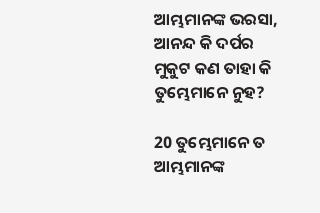ଆମ୍ଭମାନଙ୍କ ଭରସା, ଆନନ୍ଦ କି ଦର୍ପର ମୁକୁଟ କଣ ତାହା କି ତୁମ୍ଭେମାନେ ନୁହ?

20 ତୁମ୍ଭେମାନେ ତ ଆମ୍ଭମାନଙ୍କ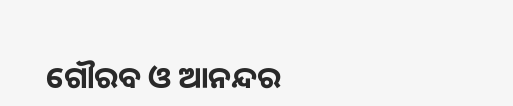ଗୌରବ ଓ ଆନନ୍ଦର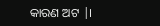କାରଣ ଅଟ |।